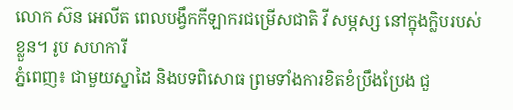លោក ស៊ន អេលីត ពេលបង្វឹកកីឡាករជម្រើសជាតិ វី សម្ភស្ស នៅក្នុងក្លិបរបស់ខ្លួន។ រូប សហការី
ភ្នំពេញ៖ ជាមួយស្នាដៃ និងបទពិសោធ ព្រមទាំងការខិតខំប្រឹងប្រែង ជួ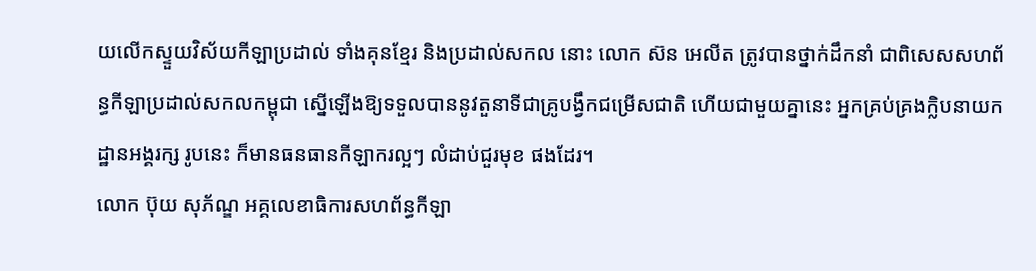យលើកស្ទួយវិស័យកីឡាប្រដាល់ ទាំងគុនខ្មែរ និងប្រដាល់សកល នោះ លោក ស៊ន អេលីត ត្រូវបានថ្នាក់ដឹកនាំ ជាពិសេសសហព័ន្ធកីឡាប្រដាល់សកលកម្ពុជា ស្នើឡើងឱ្យទទួលបាននូវតួនាទីជាគ្រូបង្វឹកជម្រើសជាតិ ហើយជាមួយគ្នានេះ អ្នកគ្រប់គ្រងក្លិបនាយកដ្ឋានអង្គរក្ស រូបនេះ ក៏មានធនធានកីឡាករល្អៗ លំដាប់ជួរមុខ ផងដែរ។
លោក ប៊ុយ សុភ័ណ្ឌ អគ្គលេខាធិការសហព័ន្ធកីឡា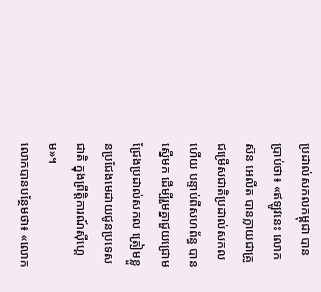ប្រដាល់សកលកម្ពុជា បានប្រាប់ថា៖ «ឥឡូវនេះ លោក ស៊ន អេលីត បានក្លាយជាគ្រូជម្រើសជាតិប្រដាល់សកលហើយ បន្ទាប់ពីសហព័ន្ធ បានស្នើមក ដើម្បីរួមគ្នាជួយជ្រោមជ្រែងប្រដាល់សកល ត្រៀមខ្លួនប្រជែងមេដាយជូនប្រទេសជាតិ ក្នុងព្រឹត្តិការណ៍ស៊ីហ្គេម»។
លោកបានបន្ថែមថា៖ «លោក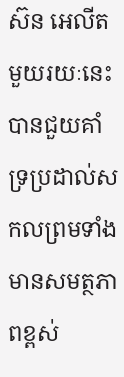ស៊ន អេលីត មួយរយៈនេះ បានជួយគាំទ្រប្រដាល់សកលព្រមទាំងមានសមត្ថភាពខ្ពស់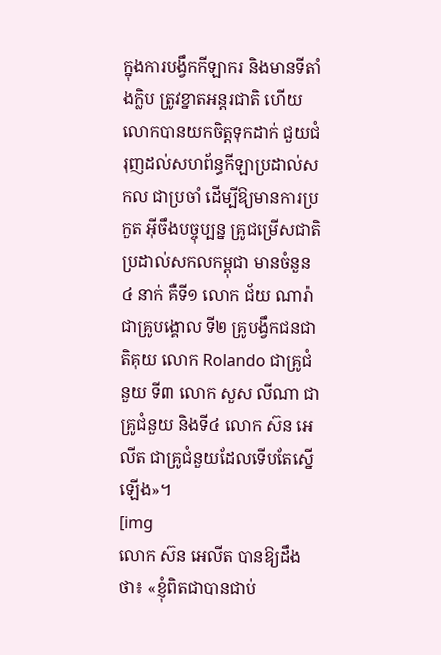ក្នុងការបង្វឹកកីឡាករ និងមានទីតាំងក្លិប ត្រូវខ្នាតអន្តរជាតិ ហើយលោកបានយកចិត្តទុកដាក់ ជួយជំរុញដល់សហព័ន្ធកីឡាប្រដាល់សកល ជាប្រចាំ ដើម្បីឱ្យមានការប្រកួត អ៊ីចឹងបច្ចុប្បន្ន គ្រូជម្រើសជាតិប្រដាល់សកលកម្ពុជា មានចំនួន ៤ នាក់ គឺទី១ លោក ជ័យ ណារ៉ា ជាគ្រូបង្គោល ទី២ គ្រូបង្វឹកជនជាតិគុយ លោក Rolando ជាគ្រូជំនួយ ទី៣ លោក សួស លីណា ជាគ្រូជំនួយ និងទី៤ លោក ស៊ន អេលីត ជាគ្រូជំនួយដែលទើបតែស្នើឡើង»។
[img
លោក ស៊ន អេលីត បានឱ្យដឹងថា៖ «ខ្ញុំពិតជាបានជាប់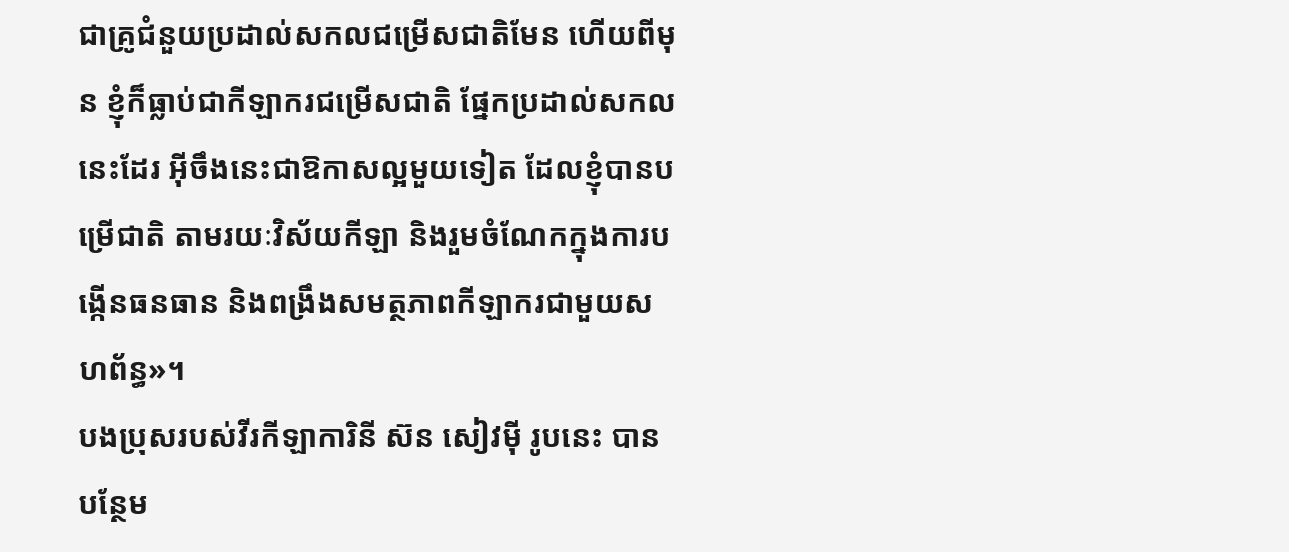ជាគ្រូជំនួយប្រដាល់សកលជម្រើសជាតិមែន ហើយពីមុន ខ្ញុំក៏ធ្លាប់ជាកីឡាករជម្រើសជាតិ ផ្នែកប្រដាល់សកល នេះដែរ អ៊ីចឹងនេះជាឱកាសល្អមួយទៀត ដែលខ្ញុំបានបម្រើជាតិ តាមរយៈវិស័យកីឡា និងរួមចំណែកក្នុងការបង្កើនធនធាន និងពង្រឹងសមត្ថភាពកីឡាករជាមួយសហព័ន្ធ»។
បងប្រុសរបស់វីរកីឡាការិនី ស៊ន សៀវម៉ី រូបនេះ បានបន្ថែម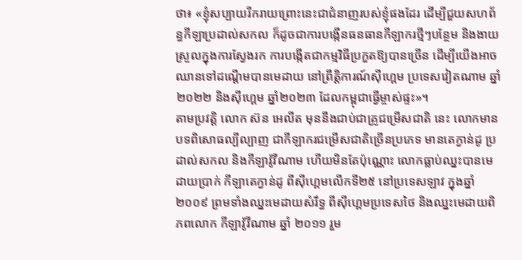ថា៖ «ខ្ញុំសប្បាយរីករាយព្រោះនេះជាជំនាញរបស់ខ្ញុំផងដែរ ដើម្បីជួយសហព័ន្ធកីឡាប្រដាល់សកល ក៏ដូចជាការបង្កើនធនធានកីឡាករថ្មីៗបន្ថែម និងងាយស្រួលក្នុងការស្វែងរក ការបង្កើតជាកម្មវិធីប្រកួតឱ្យបានច្រើន ដើម្បីយើងអាច ឈានទៅដណ្ដើមបានមេដាយ នៅព្រឹត្តិការណ៍ស៊ីហ្គេម ប្រទេសវៀតណាម ឆ្នាំ២០២២ និងស៊ីហ្គេម ឆ្នាំ២០២៣ ដែលកម្ពុជាធ្វើម្ចាស់ផ្ទះ»។
តាមប្រវត្តិ លោក ស៊ន អេលីត មុននឹងជាប់ជាគ្រូជម្រើសជាតិ នេះ លោកមានបទពិសោធល្បីល្បាញ ជាកីឡាករជម្រើសជាតិច្រើនប្រភេទ មានតេក្វាន់ដូ ប្រដាល់សកល និងកីឡាវ៉ូវីណាម ហើយមិនតែប៉ុណ្ណោះ លោកធ្លាប់ឈ្នះបានមេដាយប្រាក់ កីឡាតេក្វាន់ដូ ពីស៊ីហ្គេមលើកទី២៥ នៅប្រទេសឡាវ ក្នុងឆ្នាំ ២០០៩ ព្រមទាំងឈ្នះមេដាយសំរឹទ្ធ ពីស៊ីហ្គេមប្រទេសថៃ និងឈ្នះមេដាយពិភពលោក កីឡាវ៉ូវីណាម ឆ្នាំ ២០១១ រួម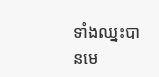ទាំងឈ្នះបានមេ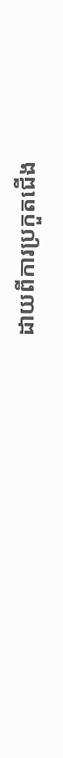ដាយពីការប្រកួតជើង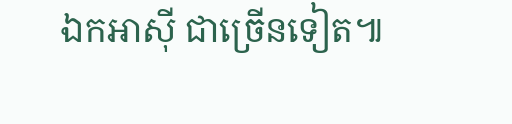ឯកអាស៊ី ជាច្រើនទៀត៕